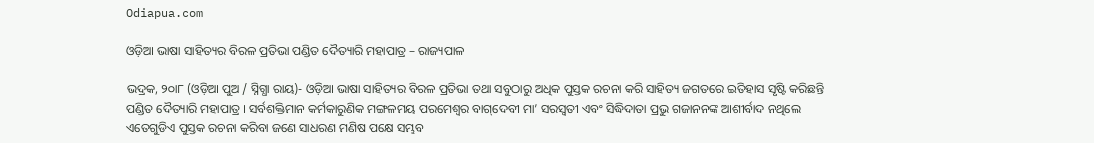Odiapua.com

ଓଡ଼ିଆ ଭାଷା ସାହିତ୍ୟର ବିରଳ ପ୍ରତିଭା ପଣ୍ଡିତ ଦୈତ୍ୟାରି ମହାପାତ୍ର – ରାଜ୍ୟପାଳ

ଭଦ୍ରକ, ୨୦ା୮ (ଓଡ଼ିଆ ପୁଅ / ସ୍ନିଗ୍ଧା ରାୟ)- ଓଡ଼ିଆ ଭାଷା ସାହିତ୍ୟର ବିରଳ ପ୍ରତିଭା ତଥା ସବୁଠାରୁ ଅଧିକ ପୁସ୍ତକ ରଚନା କରି ସାହିତ୍ୟ ଜଗତରେ ଇତିହାସ ସୃଷ୍ଟି କରିଛନ୍ତି ପଣ୍ଡିତ ଦୈତ୍ୟାରି ମହାପାତ୍ର । ସର୍ବଶକ୍ତିମାନ କର୍ମକାରୁଣିକ ମଙ୍ଗଳମୟ ପରମେଶ୍ୱର ବାଗ୍‌ଦେବୀ ମା’ ସରସ୍ୱତୀ ଏବଂ ସିଦ୍ଧିଦାତା ପ୍ରଭୁ ଗଜାନନଙ୍କ ଆଶୀର୍ବାଦ ନଥିଲେ ଏତେଗୁଡିଏ ପୁସ୍ତକ ରଚନା କରିବା ଜଣେ ସାଧରଣ ମଣିଷ ପକ୍ଷେ ସମ୍ଭବ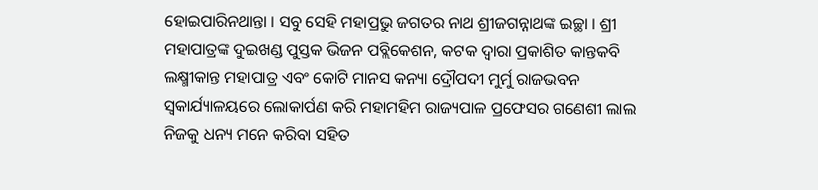ହୋଇପାରିନଥାନ୍ତା । ସବୁ ସେହି ମହାପ୍ରଭୁ ଜଗତର ନାଥ ଶ୍ରୀଜଗନ୍ନାଥଙ୍କ ଇଚ୍ଛା । ଶ୍ରୀ ମହାପାତ୍ରଙ୍କ ଦୁଇଖଣ୍ଡ ପୁସ୍ତକ ଭିଜନ ପବ୍ଲିକେଶନ, କଟକ ଦ୍ୱାରା ପ୍ରକାଶିତ କାନ୍ତକବି ଲକ୍ଷ୍ମୀକାନ୍ତ ମହାପାତ୍ର ଏବଂ କୋଟି ମାନସ କନ୍ୟା ଦ୍ରୌପଦୀ ମୁର୍ମୁ ରାଜଭବନ ସ୍ୱକାର୍ଯ୍ୟାଳୟରେ ଲୋକାର୍ପଣ କରି ମହାମହିମ ରାଜ୍ୟପାଳ ପ୍ରଫେସର ଗଣେଶୀ ଲାଲ ନିଜକୁ ଧନ୍ୟ ମନେ କରିବା ସହିତ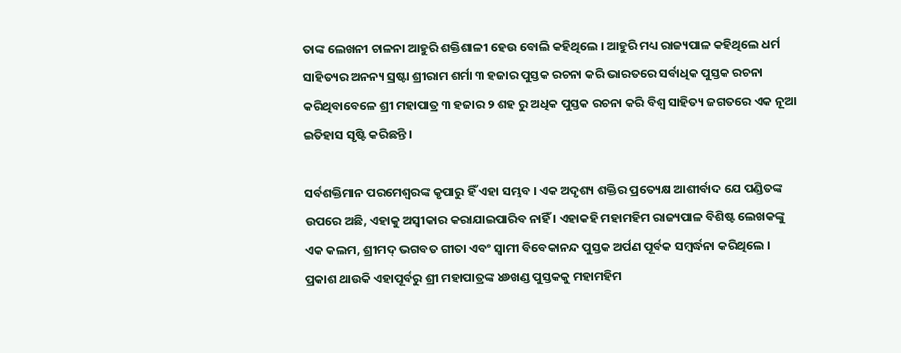ତାଙ୍କ ଲେଖନୀ ଚାଳନା ଆହୁରି ଶକ୍ତିଶାଳୀ ହେଉ ବୋଲି କହିଥିଲେ । ଆହୁରି ମଧ୍ୟ ରାଜ୍ୟପାଳ କହିଥିଲେ ଧର୍ମ ସାହିତ୍ୟର ଅନନ୍ୟ ସ୍ରଷ୍ଟା ଶ୍ରୀରାମ ଶର୍ମା ୩ ହଜାର ପୁସ୍ତକ ରଚନା କରି ଭାରତରେ ସର୍ବାଧିକ ପୁସ୍ତକ ରଚନା କରିଥିବାବେଳେ ଶ୍ରୀ ମହାପାତ୍ର ୩ ହଜାର ୨ ଶହ ରୁ ଅଧିକ ପୁସ୍ତକ ରଚନା କରି ବିଶ୍ୱ ସାହିତ୍ୟ ଜଗତରେ ଏକ ନୂଆ ଇତିହାସ ସୃଷ୍ଟି କରିଛନ୍ତି ।

ସର୍ବଶକ୍ତିମାନ ପରମେଶ୍ୱରଙ୍କ କୃପାରୁ ହିଁ ଏହା ସମ୍ଭବ । ଏକ ଅଦୃଶ୍ୟ ଶକ୍ତିର ପ୍ରତ୍ୟେକ୍ଷ ଆଶୀର୍ବାଦ ଯେ ପଣ୍ଡିତଙ୍କ ଉପରେ ଅଛି, ଏହାକୁ ଅସ୍ୱୀକାର କରାଯାଇପାରିବ ନାହିଁ । ଏହାକହି ମହାମହିମ ରାଜ୍ୟପାଳ ବିଶିଷ୍ଟ ଲେଖକଙ୍କୁ ଏକ କଲମ, ଶ୍ରୀମଦ୍ ଭଗବତ ଗୀତା ଏବଂ ସ୍ୱାମୀ ବିବେକାନନ୍ଦ ପୁସ୍ତକ ଅର୍ପଣ ପୂର୍ବକ ସମ୍ବର୍ଦ୍ଧନା କରିଥିଲେ । ପ୍ରକାଶ ଥାଉକି ଏହାପୂର୍ବରୁ ଶ୍ରୀ ମହାପାତ୍ରଙ୍କ ୪୬ଖଣ୍ଡ ପୁସ୍ତକକୁ ମହାମହିମ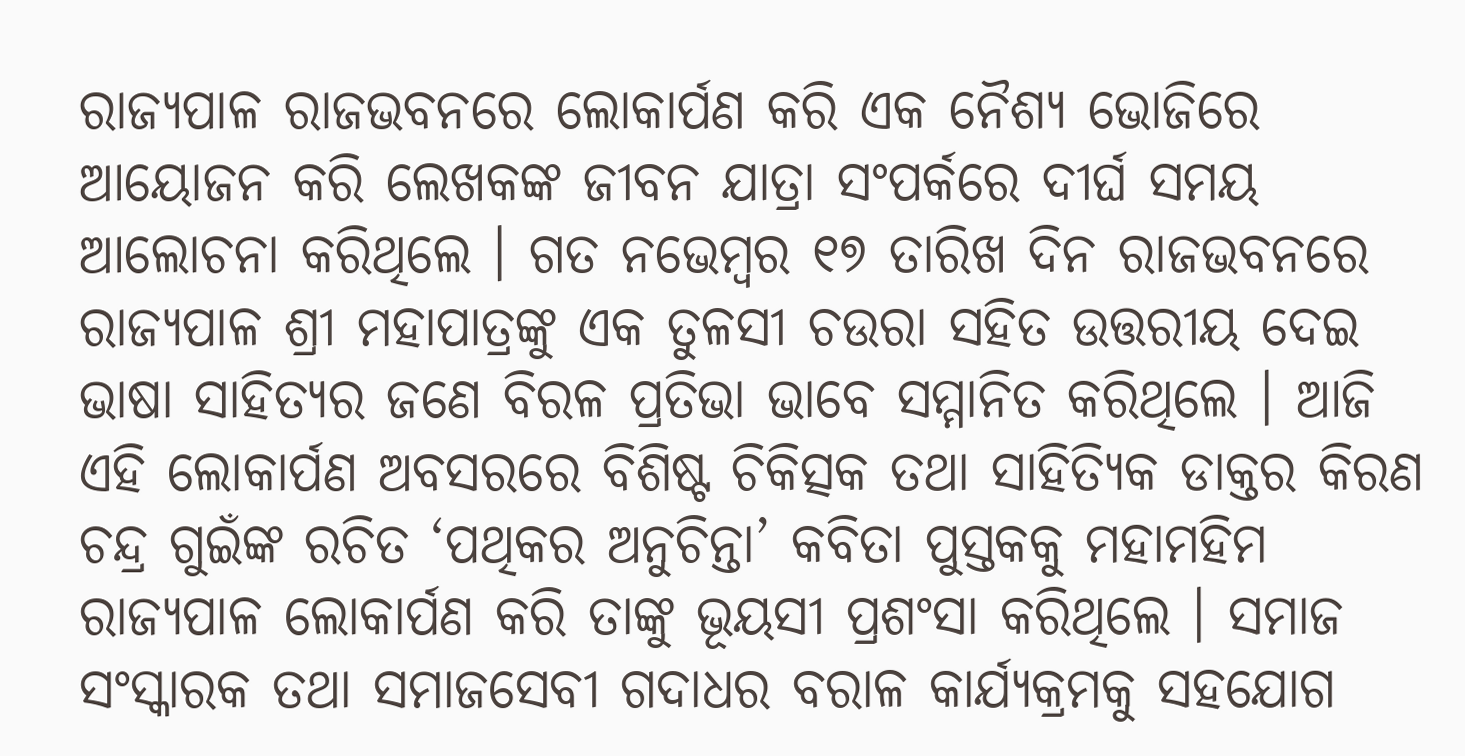ରାଜ୍ୟପାଳ ରାଜଭବନରେ ଲୋକାର୍ପଣ କରି ଏକ ନୈଶ୍ୟ ଭୋଜିରେ ଆୟୋଜନ କରି ଲେଖକଙ୍କ ଜୀବନ ଯାତ୍ରା ସଂପର୍କରେ ଦୀର୍ଘ ସମୟ ଆଲୋଚନା କରିଥିଲେ । ଗତ ନଭେମ୍ବର ୧୭ ତାରିଖ ଦିନ ରାଜଭବନରେ ରାଜ୍ୟପାଳ ଶ୍ରୀ ମହାପାତ୍ରଙ୍କୁ ଏକ ତୁଳସୀ ଚଉରା ସହିତ ଉତ୍ତରୀୟ ଦେଇ ଭାଷା ସାହିତ୍ୟର ଜଣେ ବିରଳ ପ୍ରତିଭା ଭାବେ ସମ୍ମାନିତ କରିଥିଲେ । ଆଜି ଏହି ଲୋକାର୍ପଣ ଅବସରରେ ବିଶିଷ୍ଟ ଚିକିତ୍ସକ ତଥା ସାହିତ୍ୟିକ ଡାକ୍ତର କିରଣ ଚନ୍ଦ୍ର ଗୁଇଁଙ୍କ ରଚିତ ‘ପଥିକର ଅନୁଚିନ୍ତା’ କବିତା ପୁସ୍ତକକୁ ମହାମହିମ ରାଜ୍ୟପାଳ ଲୋକାର୍ପଣ କରି ତାଙ୍କୁ ଭୂୟସୀ ପ୍ରଶଂସା କରିଥିଲେ । ସମାଜ ସଂସ୍କାରକ ତଥା ସମାଜସେବୀ ଗଦାଧର ବରାଳ କାର୍ଯ୍ୟକ୍ରମକୁ ସହଯୋଗ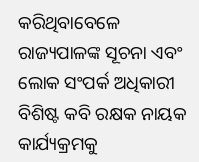କରିଥିବାବେଳେ ରାଜ୍ୟପାଳଙ୍କ ସୂଚନା ଏବଂ ଲୋକ ସଂପର୍କ ଅଧିକାରୀ ବିଶିଷ୍ଟ କବି ରକ୍ଷକ ନାୟକ କାର୍ଯ୍ୟକ୍ରମକୁ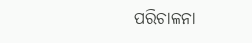ପରିଚାଳନା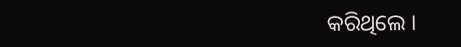କରିଥିଲେ ।